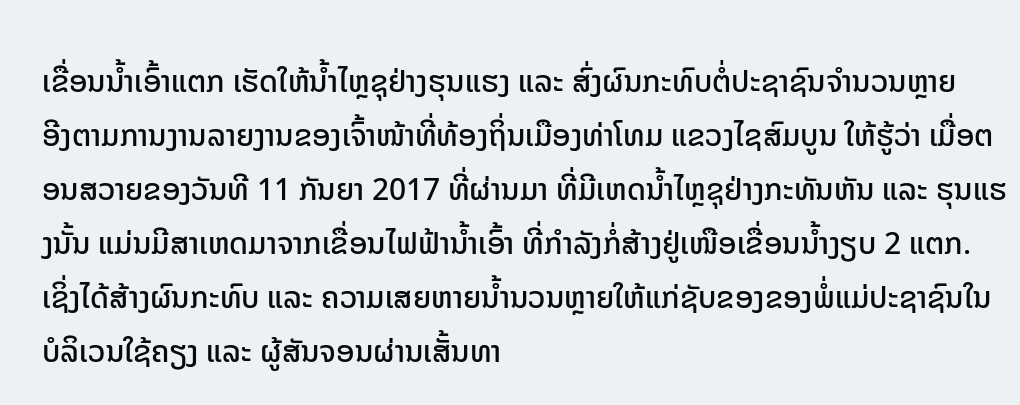ເຂື່ອນນ້ຳເອົ້າແຕກ ເຮັດໃຫ້ນ້ຳໄຫຼຊຸຢ່າງຮຸນແຮງ ແລະ ສົ່ງຜົນກະທົບຕໍ່ປະຊາຊົນຈຳນວນຫຼາຍ
ອີງຕາມການງານລາຍງານຂອງເຈົ້າໜ້າທີ່ທ້ອງຖິ່ນເມືອງທ່າໂທມ ແຂວງໄຊສົມບູນ ໃຫ້ຮູ້ວ່າ ເມື່ອຕອນສວາຍຂອງວັນທີ 11 ກັນຍາ 2017 ທີ່ຜ່ານມາ ທີ່ມີເຫດນ້ຳໄຫຼຊຸຢ່າງກະທັນຫັນ ແລະ ຮຸນແຮງນັ້ນ ແມ່ນມີສາເຫດມາຈາກເຂື່ອນໄຟຟ້ານ້ຳເອົ້າ ທີ່ກຳລັງກໍ່ສ້າງຢູ່ເໜືອເຂື່ອນນ້ຳງຽບ 2 ແຕກ.
ເຊິ່ງໄດ້ສ້າງຜົນກະທົບ ແລະ ຄວາມເສຍຫາຍນ້ຳນວນຫຼາຍໃຫ້ແກ່ຊັບຂອງຂອງພໍ່ແມ່ປະຊາຊົນໃນບໍລິເວນໃຊ້ຄຽງ ແລະ ຜູ້ສັນຈອນຜ່ານເສັ້ນທາ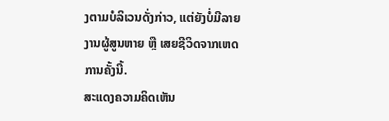ງຕາມບໍລິເວນດັ່ງກ່າວ, ແຕ່ຍັງບໍ່ມີລາຍງານຜູ້ສູນຫາຍ ຫຼື ເສຍຊີວິດຈາກເຫດການຄັ້ງນີ້.
ສະແດງຄວາມຄິດເຫັນ